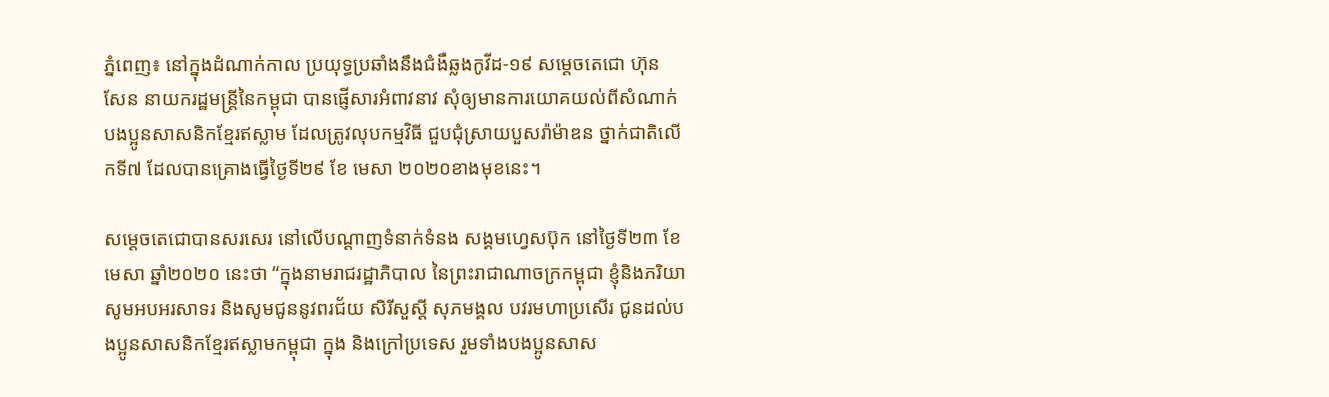ភ្នំពេញ៖ នៅក្នុងដំណាក់កាល ប្រយុទ្ធប្រឆាំងនឹងជំងឺឆ្លងកូវីដ-១៩ សម្ដេចតេជោ ហ៊ុន សែន នាយករដ្ឋមន្រ្តីនៃកម្ពុជា បានផ្ញើសារអំពាវនាវ សុំឲ្យមានការយោគយល់ពីសំណាក់ បងប្អូនសាសនិកខ្មែរឥស្លាម ដែលត្រូវលុបកម្មវិធី ជួបជុំស្រាយបួសរ៉ាម៉ាឌន ថ្នាក់ជាតិលើកទី៧ ដែលបានគ្រោងធ្វេីថ្ងៃទី២៩ ខែ មេសា ២០២០ខាងមុខនេះ។

សម្ដេចតេជោបានសរសេរ នៅលើបណ្ដាញទំនាក់ទំនង សង្គមហ្វេសប៊ុក នៅថ្ងៃទី២៣ ខែមេសា ឆ្នាំ២០២០ នេះថា “ក្នុងនាមរាជរដ្ឋាភិបាល នៃព្រះរាជាណាចក្រកម្ពុជា ខ្ញុំនិងភរិយាសូមអបអរសាទរ និងសូមជូននូវពរជ័យ សិរីសួស្ដី សុភមង្គល បវរមហាប្រសើរ ជូនដល់បងប្អូនសាសនិកខ្មែរឥស្លាមកម្ពុជា ក្នុង និងក្រៅប្រទេស រួមទាំងបងប្អូនសាស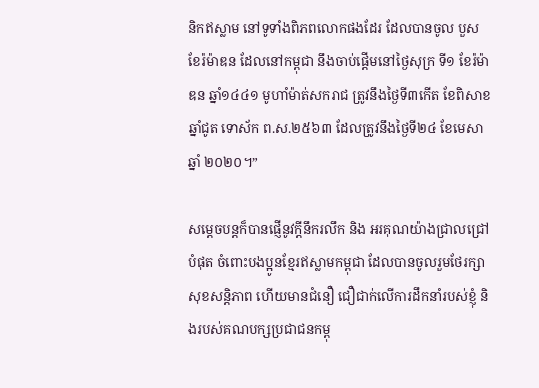និកឥស្លាម នៅទូទាំងពិភពលោកផងដែរ ដែលបានចូល បួសខែរ៉ម៉ាឌន ដែលនៅកម្ពុជា នឹងចាប់ផ្ដើមនៅថ្ងៃសុក្រ ទី១ ខែរ៉ម៉ាឌន ឆ្នាំ១៤៤១ មូហាំម៉ាត់សករាជ ត្រូវនឹងថ្ងៃទី៣កើត ខែពិសាខ ឆ្នាំជូត ទោស័ក ព.ស.២៥៦៣ ដែលត្រូវនឹងថ្ងៃទី២៤ ខែមេសា ឆ្នាំ ២០២០។”

សម្តេចបន្តក៏បានផ្ញើនូវក្តីនឹករលឹក និង អរគុណយ៉ាងជ្រាលជ្រៅបំផុត ចំពោះបងប្អូនខ្មែរឥស្លាមកម្ពុជា ដែលបានចូលរួមថែរក្សា សុខសន្តិភាព ហើយមានជំនឿ ជឿជាក់លើការដឹកនាំរបស់ខ្ញុំ និងរបស់គណបក្សប្រជាជនកម្ពុ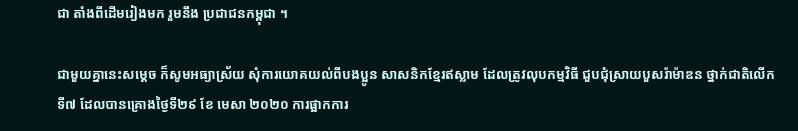ជា តាំងពីដើមរៀងមក រួមនឹង ប្រជាជនកម្ពុជា ។

ជាមួយគ្នានេះសម្ដេច ក៏សូមអធ្យាស្រ័យ សុំការយោគយល់ពីបងប្អូន សាសនិកខ្មែរឥស្លាម ដែលត្រូវលុបកម្មវិធី ជួបជុំស្រាយបួសរ៉ាម៉ាឌន ថ្នាក់ជាតិលើក ទី៧ ដែលបានគ្រោងថ្ងៃទី២៩ ខែ មេសា ២០២០ ការផ្អាកការ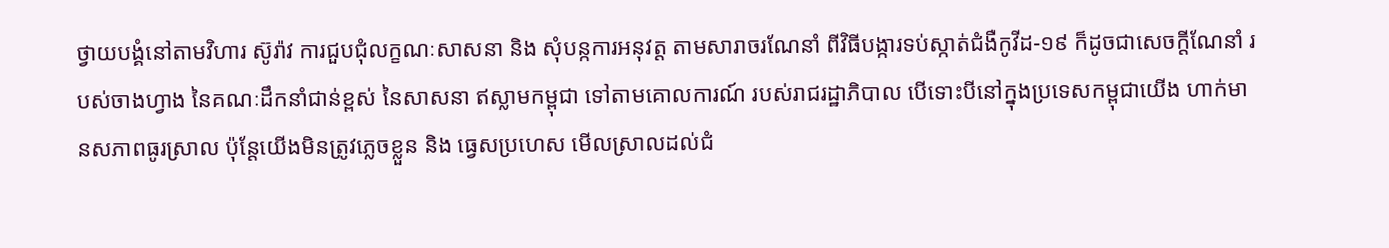ថ្វាយបង្គំនៅតាមវិហារ ស៊ូរ៉ាវ ការជួបជុំលក្ខណៈសាសនា និង សុំបន្កការអនុវត្ត តាមសារាចរណែនាំ ពីវិធីបង្ការទប់ស្កាត់ជំងឺកូវីដ-១៩ ក៏ដូចជាសេចក្តីណែនាំ របស់ចាងហ្វាង នៃគណៈដឹកនាំជាន់ខ្ពស់ នៃសាសនា ឥស្លាមកម្ពុជា ទៅតាមគោលការណ៍ របស់រាជរដ្ឋាភិបាល បើទោះបីនៅក្នុងប្រទេសកម្ពុជាយើង ហាក់មានសភាពធូរស្រាល ប៉ុន្តែយើងមិនត្រូវភ្លេចខ្លួន និង ធ្វេសប្រហេស មើលស្រាលដល់ជំ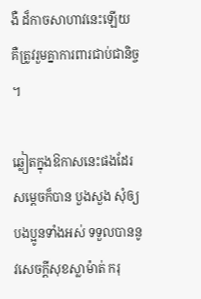ងឺ ដ៏កាចសាហាវនេះឡើយ គឺត្រូវរួមគ្នាការពារជាប់ជានិច្ច ។

ឆ្លៀតក្នុងឱកាសនេះផងដែរ សម្ដេចក៏បាន បួងសួង សុំឲ្យបងប្អូនទាំងអស់ ទទួលបាននូវសេចក្តីសុខស្លាម៉ាត់ ករុ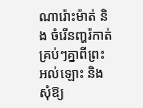ណារ៉ោះម៉ាត់ និង ចំរើនញ្ហរ៉កាត់គ្រប់ៗគ្នាពីព្រះអល់ឡោះ និង សុំឱ្យ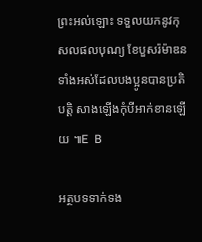ព្រះអល់ឡោះ ទទួលយកនូវកុសលផលបុណ្យ ខែបួសរ៉ម៉ាឌន ទាំងអស់ដែលបងប្អូនបានប្រតិបត្តិ សាងឡើងកុំបីអាក់ខានឡើយ ៕E  B

អត្ថបទទាក់ទង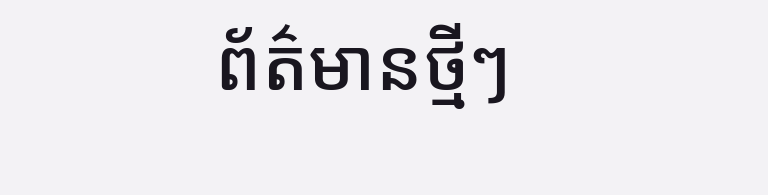ព័ត៌មានថ្មីៗ